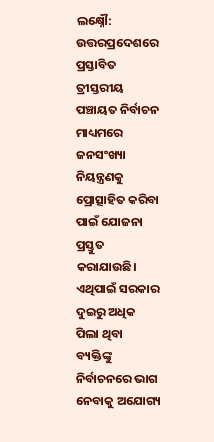ଲକ୍ଷ୍ନୌ: ଉତ୍ତରପ୍ରଦେଶରେ ପ୍ରସ୍ତାବିତ ତ୍ରୀସ୍ତରୀୟ ପଞ୍ଚାୟତ ନିର୍ବାଚନ ମାଧ୍ୟମରେ ଜନସଂଖ୍ୟା ନିୟନ୍ତ୍ରଣକୁ ପ୍ରୋତ୍ସାହିତ କରିବା ପାଇଁ ଯୋଜନା ପ୍ରସ୍ତୁତ କରାଯାଉଛି। ଏଥିପାଇଁ ସରକାର ଦୁଇରୁ ଅଧିକ ପିଲା ଥିବା ବ୍ୟକ୍ତିଙ୍କୁ ନିର୍ବାଚନରେ ଭାଗ ନେବାକୁ ଅଯୋଗ୍ୟ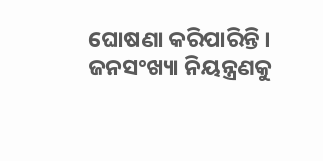ଘୋଷଣା କରିପାରିନ୍ତି । ଜନସଂଖ୍ୟା ନିୟନ୍ତ୍ରଣକୁ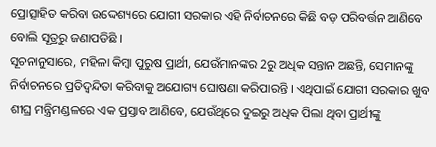ପ୍ରୋତ୍ସାହିତ କରିବା ଉଦ୍ଦେଶ୍ୟରେ ଯୋଗୀ ସରକାର ଏହି ନିର୍ବାଚନରେ କିଛି ବଡ଼ ପରିବର୍ତ୍ତନ ଆଣିବେ ବୋଲି ସୂତ୍ରରୁ ଜଣାପଡିଛି ।
ସୂଚନାନୁସାରେ, ମହିଳା କିମ୍ବା ପୁରୁଷ ପ୍ରାର୍ଥୀ, ଯେଉଁମାନଙ୍କର 2ରୁ ଅଧିକ ସନ୍ତାନ ଅଛନ୍ତି, ସେମାନଙ୍କୁ ନିର୍ବାଚନରେ ପ୍ରତିଦ୍ବନ୍ଦିତା କରିବାକୁ ଅଯୋଗ୍ୟ ଘୋଷଣା କରିପାରନ୍ତି । ଏଥିପାଇଁ ଯୋଗୀ ସରକାର ଖୁବ ଶୀଘ୍ର ମନ୍ତ୍ରିମଣ୍ଡଳରେ ଏକ ପ୍ରସ୍ତାବ ଆଣିବେ, ଯେଉଁଥିରେ ଦୁଇରୁ ଅଧିକ ପିଲା ଥିବା ପ୍ରାର୍ଥୀଙ୍କୁ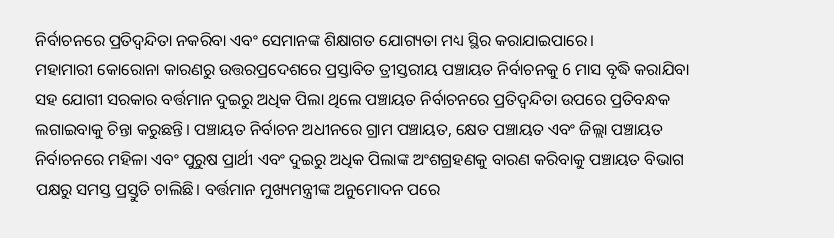ନିର୍ବାଚନରେ ପ୍ରତିଦ୍ବନ୍ଦିତା ନକରିବା ଏବଂ ସେମାନଙ୍କ ଶିକ୍ଷାଗତ ଯୋଗ୍ୟତା ମଧ୍ୟ ସ୍ଥିର କରାଯାଇପାରେ।
ମହାମାରୀ କୋରୋନା କାରଣରୁ ଉତ୍ତରପ୍ରଦେଶରେ ପ୍ରସ୍ତାବିତ ତ୍ରୀସ୍ତରୀୟ ପଞ୍ଚାୟତ ନିର୍ବାଚନକୁ 6 ମାସ ବୃଦ୍ଧି କରାଯିବା ସହ ଯୋଗୀ ସରକାର ବର୍ତ୍ତମାନ ଦୁଇରୁ ଅଧିକ ପିଲା ଥିଲେ ପଞ୍ଚାୟତ ନିର୍ବାଚନରେ ପ୍ରତିଦ୍ବନ୍ଦିତା ଉପରେ ପ୍ରତିବନ୍ଧକ ଲଗାଇବାକୁ ଚିନ୍ତା କରୁଛନ୍ତି। ପଞ୍ଚାୟତ ନିର୍ବାଚନ ଅଧୀନରେ ଗ୍ରାମ ପଞ୍ଚାୟତ, କ୍ଷେତ ପଞ୍ଚାୟତ ଏବଂ ଜିଲ୍ଲା ପଞ୍ଚାୟତ ନିର୍ବାଚନରେ ମହିଳା ଏବଂ ପୁରୁଷ ପ୍ରାର୍ଥୀ ଏବଂ ଦୁଇରୁ ଅଧିକ ପିଲାଙ୍କ ଅଂଶଗ୍ରହଣକୁ ବାରଣ କରିବାକୁ ପଞ୍ଚାୟତ ବିଭାଗ ପକ୍ଷରୁ ସମସ୍ତ ପ୍ରସ୍ତୁତି ଚାଲିଛି। ବର୍ତ୍ତମାନ ମୁଖ୍ୟମନ୍ତ୍ରୀଙ୍କ ଅନୁମୋଦନ ପରେ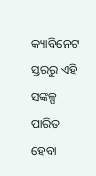କ୍ୟାବିନେଟ ସ୍ତରରୁ ଏହି ସଙ୍କଳ୍ପ ପାରିତ ହେବା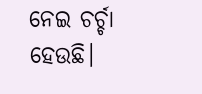ନେଇ ଚର୍ଚ୍ଚା ହେଉଛି।